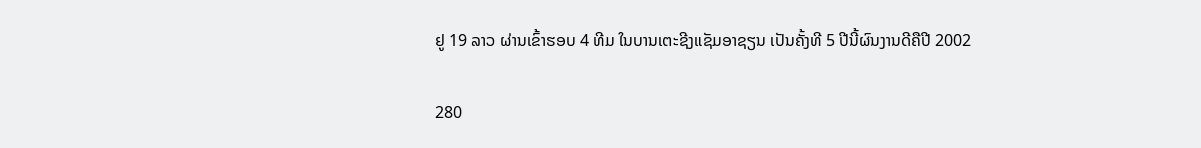ຢູ 19 ລາວ ຜ່ານເຂົ້າຮອບ 4 ທີມ ໃນບານເຕະຊີງແຊັມອາຊຽນ ເປັນຄັ້ງທີ 5 ປີນີ້ຜົນງານດີຄືປີ 2002

280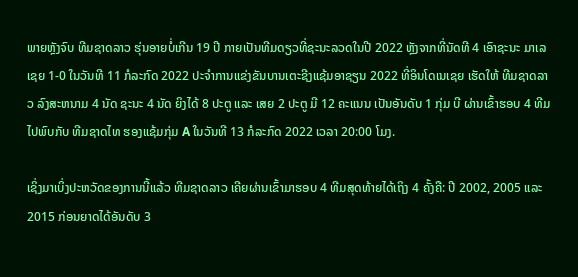ພາຍຫຼັງຈົບ ທີມຊາດລາວ ຮຸ່ນອາຍບໍ່ເກີນ 19 ປີ ກາຍເປັນທີມດຽວທີ່ຊະນະລວດໃນປີ 2022 ຫຼັງຈາກທີ່ນັດທີ 4 ເອົາຊະນະ ມາເລເຊຍ 1-0 ໃນວັນທີ 11 ກໍລະກົດ 2022 ປະຈໍາການແຂ່ງຂັນບານເຕະຊີງແຊ້ມອາຊຽນ 2022 ທີ່ອິນໂດເນເຊຍ ເຮັດໃຫ້ ທີມຊາດລາວ ລົງສະຫນາມ 4 ນັດ ຊະນະ 4 ນັດ ຍິງໄດ້ 8 ປະຕູ ແລະ ເສຍ 2 ປະຕູ ມີ 12 ຄະແນນ ເປັນອັນດັບ 1 ກຸ່ມ ບີ ຜ່ານເຂົ້າຮອບ 4 ທີມໄປພົບກັບ ທີມຊາດໄທ ຮອງແຊ້ມກຸ່ມ A ໃນວັນທີ 13 ກໍລະກົດ 2022 ເວລາ 20:00 ໂມງ.

ເຊິ່ງມາເບິ່ງປະຫວັດຂອງການນີ້ແລ້ວ ທີມຊາດລາວ ເຄີຍຜ່ານເຂົ້າມາຮອບ 4 ທີມສຸດທ້າຍໄດ້ເຖິງ 4 ຄັ້ງຄື: ປີ 2002, 2005 ແລະ 2015 ກ່ອນຍາດໄດ້ອັນດັບ 3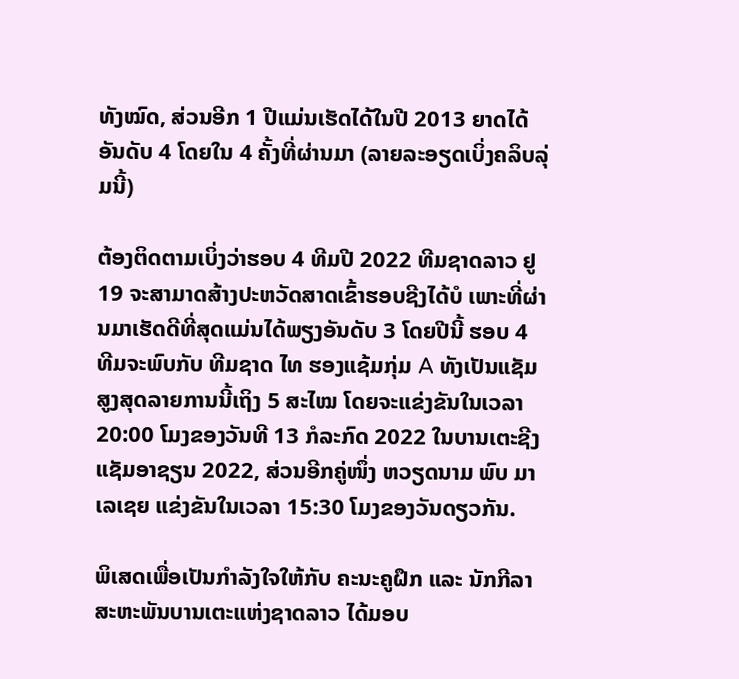ທັງໝົດ, ສ່ວນອີກ 1 ປີແມ່ນເຮັດໄດ້ໃນປີ 2013 ຍາດໄດ້ອັນດັບ 4 ໂດຍໃນ 4 ຄັ້ງທີ່ຜ່ານມາ (ລາຍລະອຽດເບິ່ງຄລິບລຸ່ມນີ້)

ຕ້ອງຕິດຕາມເບິ່ງວ່າຮອບ 4 ທີມປີ 2022 ທີມຊາດລາວ ຢູ 19 ຈະສາມາດສ້າງປະຫວັດສາດເຂົ້າຮອບຊີງໄດ້ບໍ ເພາະທີ່ຜ່ານມາເຮັດດີທີ່ສຸດແມ່ນໄດ້ພຽງອັນດັບ 3 ໂດຍປີນີ້ ຮອບ 4 ທີມຈະພົບກັບ ທີມຊາດ ໄທ ຮອງແຊ້ມກຸ່ມ A ທັງເປັນແຊັມສູງສຸດລາຍການນີ້ເຖິງ 5 ສະໄໝ ໂດຍຈະແຂ່ງຂັນໃນເວລາ 20:00 ໂມງຂອງວັນທີ 13 ກໍລະກົດ 2022 ໃນບານເຕະຊີງແຊັມອາຊຽນ 2022, ສ່ວນອີກຄູ່ໜຶ່ງ ຫວຽດນາມ ພົບ ມາເລເຊຍ ແຂ່ງຂັນໃນເວລາ 15:30 ໂມງຂອງວັນດຽວກັນ.

ພິເສດເພື່ອເປັນກຳລັງໃຈໃຫ້ກັບ ຄະນະຄູຝຶກ ແລະ ນັກກີລາ ສະຫະພັນບານເຕະແຫ່ງຊາດລາວ ໄດ້ມອບ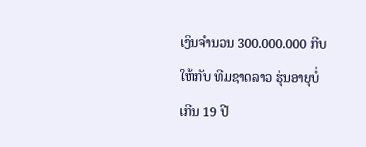ເງິນຈຳນວນ 300.000.000 ກີບ ໃຫ້ກັບ ທີມຊາດລາວ ຮຸ່ນອາຍຸບໍ່ເກີນ 19 ປີ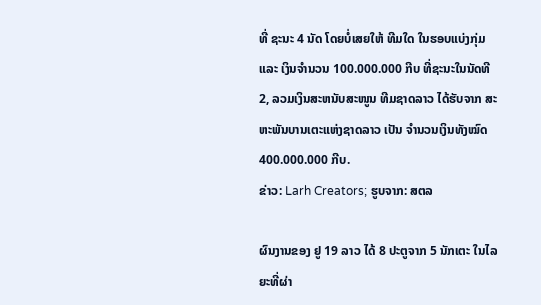ທີ່ ຊະນະ 4 ນັດ ໂດຍບໍ່ເສຍໃຫ້ ທີມໃດ ໃນຮອບແບ່ງກຸ່ມ ແລະ ເງິນຈຳນວນ 100.000.000 ກີບ ທີ່ຊະນະໃນນັດທີ 2, ລວມເງິນສະຫນັບສະໜູນ ທີມຊາດລາວ ໄດ້ຮັບຈາກ ສະຫະພັນບານເຕະແຫ່ງຊາດລາວ ເປັນ ຈຳນວນເງິນທັງໝົດ 400.000.000 ກີບ.
ຂ່າວ: Larh Creators; ຮູບຈາກ: ສຕລ

ຜົນງານຂອງ ຢູ 19 ລາວ ໄດ້ 8 ປະຕູຈາກ 5 ນັກເຕະ ໃນໄລຍະທີ່ຜ່າ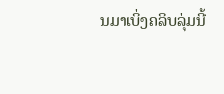ນມາເບິ່ງຄລິບລຸ່ມນີ້